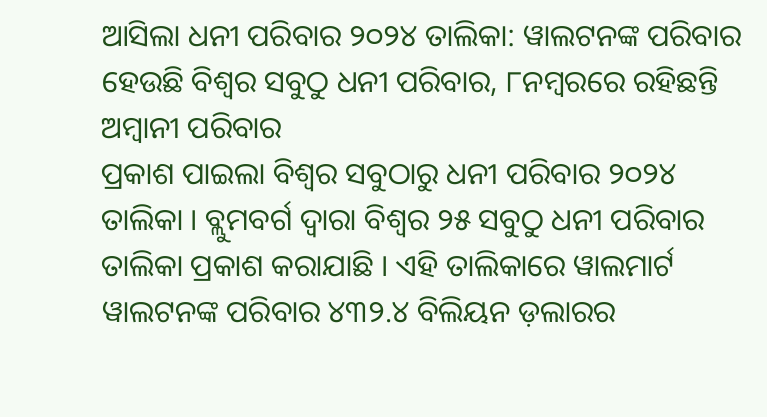ଆସିଲା ଧନୀ ପରିବାର ୨୦୨୪ ତାଲିକା: ୱାଲଟନଙ୍କ ପରିବାର ହେଉଛି ବିଶ୍ୱର ସବୁଠୁ ଧନୀ ପରିବାର, ୮ନମ୍ବରରେ ରହିଛନ୍ତି ଅମ୍ବାନୀ ପରିବାର
ପ୍ରକାଶ ପାଇଲା ବିଶ୍ୱର ସବୁଠାରୁ ଧନୀ ପରିବାର ୨୦୨୪ ତାଲିକା । ବ୍ଲୁମବର୍ଗ ଦ୍ୱାରା ବିଶ୍ୱର ୨୫ ସବୁଠୁ ଧନୀ ପରିବାର ତାଲିକା ପ୍ରକାଶ କରାଯାଛି । ଏହି ତାଲିକାରେ ୱାଲମାର୍ଟ ୱାଲଟନଙ୍କ ପରିବାର ୪୩୨.୪ ବିଲିୟନ ଡ଼ଲାରର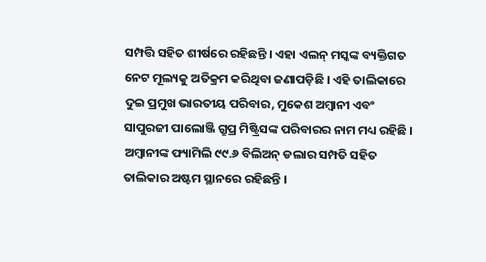ସମ୍ପତ୍ତି ସହିତ ଶୀର୍ଷରେ ରହିଛନ୍ତି । ଏହା ଏଲନ୍ ମସ୍କଙ୍କ ବ୍ୟକ୍ତିଗତ ନେଟ ମୂଲ୍ୟକୁ ଅତିକ୍ରମ କରିଥିବା ଜଣାପଡ଼ିଛି । ଏହି ତାଲିକାରେ ଦୁଇ ପ୍ରମୁଖ ଭାରତୀୟ ପରିବାର, ମୁକେଶ ଅମ୍ବାନୀ ଏବଂ ସାପୁରଜୀ ପାଲୋଞ୍ଜି ଗ୍ରୁପ୍ର ମିଷ୍ଟ୍ରିସଙ୍କ ପରିବାରର ନାମ ମଧ୍ୟ ରହିଛି । ଅମ୍ବାନୀଙ୍କ ଫ୍ୟାମିଲି ୯୯.୬ ବିଲିଅନ୍ ଡଲାର ସମ୍ପତି ସହିତ ତାଲିକାର ଅଷ୍ଟମ ସ୍ଥାନରେ ରହିଛନ୍ତି ।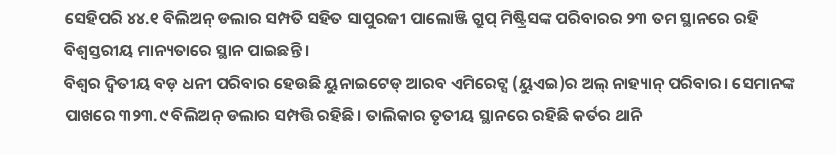ସେହିପରି ୪୪.୧ ବିଲିଅନ୍ ଡଲାର ସମ୍ପତି ସହିତ ସାପୁରଜୀ ପାଲୋଞ୍ଜି ଗ୍ରୁପ୍ ମିଷ୍ଟ୍ରିସଙ୍କ ପରିବାରର ୨୩ ତମ ସ୍ଥାନରେ ରହି ବିଶ୍ୱସ୍ତରୀୟ ମାନ୍ୟତାରେ ସ୍ଥାନ ପାଇଛନ୍ତି ।
ବିଶ୍ୱର ଦ୍ୱିତୀୟ ବଡ଼ ଧନୀ ପରିବାର ହେଉଛି ୟୁନାଇଟେଡ୍ ଆରବ ଏମିରେଟ୍ସ (ୟୁଏଇ)ର ଅଲ୍ ନାହ୍ୟାନ୍ ପରିବାର। ସେମାନଙ୍କ ପାଖରେ ୩୨୩.୯ ବିଲିଅନ୍ ଡଲାର ସମ୍ପତ୍ତି ରହିଛି। ତାଲିକାର ତୃତୀୟ ସ୍ଥାନରେ ରହିଛି କର୍ତର ଥାନି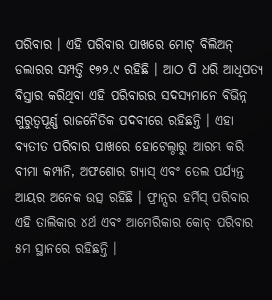ପରିବାର । ଏହି ପରିବାର ପାଖରେ ମୋଟ୍ ବିଲିଅନ୍ ଡଲାରର ସମ୍ପତ୍ତି ୧୭୨.୯ ରହିଛି । ଆଠ ପି ଧରି ଆଧିପତ୍ୟ ବିସ୍ତାର କରିଥିବା ଏହି ପରିବାରର ସଦସ୍ୟମାନେ ବିଭିନ୍ନ ଗୁରୁତ୍ଵପୂର୍ଣ୍ଣ ରାଜନୈତିକ ପଦବୀରେ ରହିଛନ୍ତି । ଏହା ବ୍ୟତୀତ ପରିବାର ପାଖରେ ହୋଟେଲ୍ଠାରୁ ଆରମ୍ଭ କରି ବୀମା କମ୍ପାନି, ଅଫଶୋର ଗ୍ୟାସ୍ ଏବଂ ତେଲ ପର୍ଯ୍ୟନ୍ତ ଆୟର ଅନେକ ଉତ୍ସ ରହିଛି । ଫ୍ରାନ୍ସର ହର୍ମିସ୍ ପରିବାର ଏହି ତାଲିକାର ୪ର୍ଥ ଏବଂ ଆମେରିକାର କୋଚ୍ ପରିବାର ୫ମ ସ୍ଥାନରେ ରହିଛନ୍ତି ।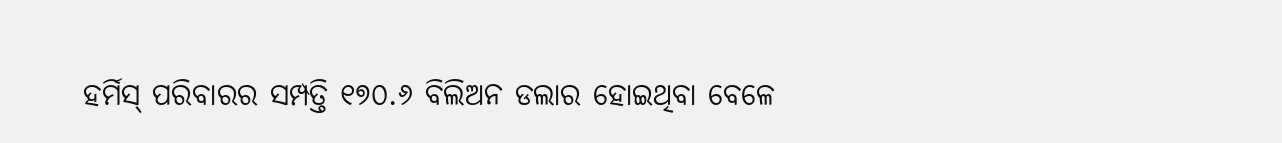ହର୍ମିସ୍ ପରିବାରର ସମ୍ପତ୍ତି ୧୭୦.୬ ବିଲିଅନ ଡଲାର ହୋଇଥିବା ବେଳେ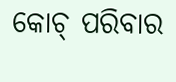କୋଚ୍ ପରିବାର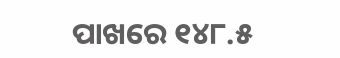ପାଖରେ ୧୪୮.୫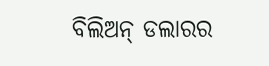ବିଲିଅନ୍ ଡଲାରର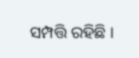ସମ୍ପତ୍ତି ରହିଛି ।